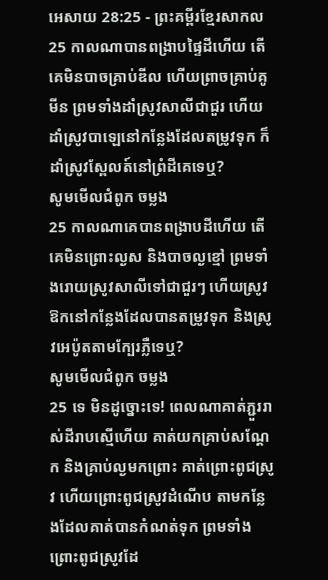អេសាយ 28:25 - ព្រះគម្ពីរខ្មែរសាកល
25 កាលណាបានពង្រាបផ្ទៃដីហើយ តើគេមិនបាចគ្រាប់ឌីល ហើយព្រាចគ្រាប់គូមីន ព្រមទាំងដាំស្រូវសាលីជាជួរ ហើយដាំស្រូវបាឡេនៅកន្លែងដែលតម្រូវទុក ក៏ដាំស្រូវស្ពែលត៍នៅព្រំដីគេទេឬ?
សូមមើលជំពូក ចម្លង
25 កាលណាគេបានពង្រាបដីហើយ តើគេមិនព្រោះល្ងស និងបាចល្ងខ្មៅ ព្រមទាំងរោយស្រូវសាលីទៅជាជួរៗ ហើយស្រូវឱកនៅកន្លែងដែលបានតម្រូវទុក និងស្រូវអេប៉ូតតាមក្បែរភ្លឺទេឬ?
សូមមើលជំពូក ចម្លង
25 ទេ មិនដូច្នោះទេ! ពេលណាគាត់ភ្ជួររាស់ដីរាបស្មើហើយ គាត់យកគ្រាប់សណ្ដែក និងគ្រាប់ល្ងមកព្រោះ គាត់ព្រោះពូជស្រូវ ហើយព្រោះពូជស្រូវដំណើប តាមកន្លែងដែលគាត់បានកំណត់ទុក ព្រមទាំងព្រោះពូជស្រូវដែ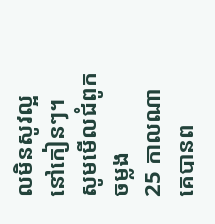លមិនសូវល្អ នៅកៀនៗ។
សូមមើលជំពូក ចម្លង
25 កាលណាគេបានព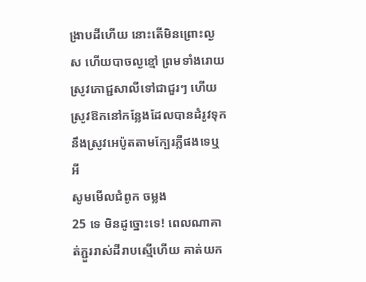ង្រាបដីហើយ នោះតើមិនព្រោះល្ងស ហើយបាចល្ងខ្មៅ ព្រមទាំងរោយស្រូវភោជ្ជសាលីទៅជាជួរៗ ហើយស្រូវឱកនៅកន្លែងដែលបានដំរូវទុក នឹងស្រូវអេប៉ូតតាមក្បែរភ្លឺផងទេឬអី
សូមមើលជំពូក ចម្លង
25 ទេ មិនដូច្នោះទេ! ពេលណាគាត់ភ្ជួររាស់ដីរាបស្មើហើយ គាត់យក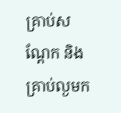គ្រាប់សណ្ដែក និងគ្រាប់ល្ងមក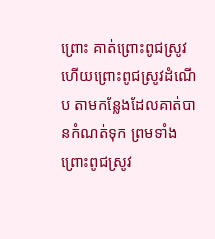ព្រោះ គាត់ព្រោះពូជស្រូវ ហើយព្រោះពូជស្រូវដំណើប តាមកន្លែងដែលគាត់បានកំណត់ទុក ព្រមទាំងព្រោះពូជស្រូវ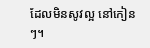ដែលមិនសូវល្អ នៅកៀនៗ។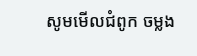សូមមើលជំពូក ចម្លង